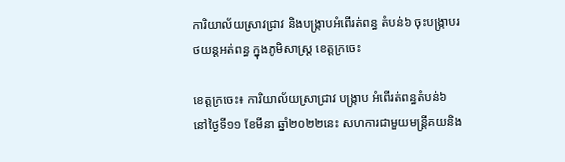ការិយាល័យស្រាវជ្រាវ និងបង្ក្រាបអំពើរត់ពន្ធ តំបន់៦ ចុះបង្ក្រាបរថយន្តអត់ពន្ធ ក្នុងភូមិសាស្ត្រ ខេត្តក្រចេះ

ខេត្តក្រចេះ៖ ការិយាល័យស្រាជ្រាវ បង្ក្រាប អំពើរត់ពន្ធតំបន់៦ នៅថ្ងៃទី១១ ខែមីនា ឆ្នាំ២០២២នេះ សហការជាមួយមន្ត្រីគយនិង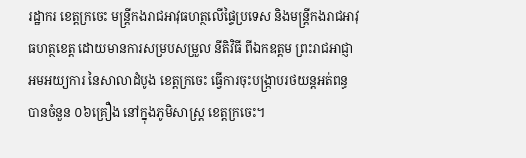រដ្ឋាករ ខេត្តក្រចេះ មន្ត្រីកងរាជអាវុធហត្ថលើផ្ទៃប្រទេស និងមន្ត្រីកងរាជអាវុធហត្ថខេត្ត ដោយមានការសម្របសម្រួល នីតិវិធី ពីឯកឧត្ដម ព្រះរាជអាជ្ញា អមអយ្យការ នៃសាលាដំបូង ខេត្តក្រចេះ ធ្វើការចុះបង្ក្រាបរថយន្តអត់ពន្ធ បានចំនួន ០៦គ្រឿង នៅក្នុងភូមិសាស្រ្ត ខេត្តក្រចេះ។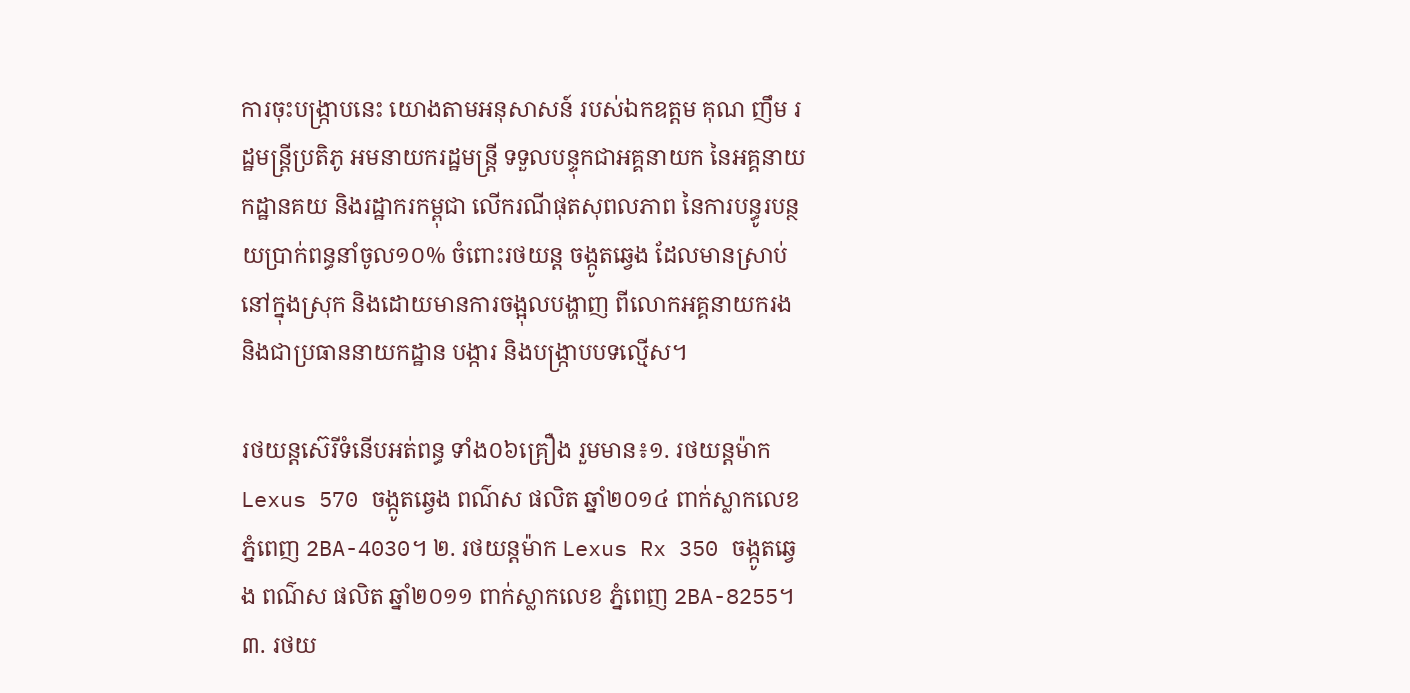ការចុះបង្ក្រាបនេះ យោងតាមអនុសាសន៍ របស់ឯកឧត្ដម គុណ ញឹម រដ្ឋមន្ត្រីប្រតិភូ អមនាយករដ្ឋមន្ត្រី ទទួលបន្ទុកជាអគ្គនាយក នៃអគ្គនាយកដ្ឋានគយ និងរដ្ឋាករកម្ពុជា លើករណីផុតសុពលភាព នៃការបន្ធូរបន្ថយប្រាក់ពន្ធនាំចូល១០% ចំពោះរថយន្ត ចង្កូតឆ្វេង ដែលមានស្រាប់ នៅក្នុងស្រុក និងដោយមានការចង្អុលបង្ហាញ ពីលោកអគ្គនាយករង និងជាប្រធាននាយកដ្ឋាន បង្ការ និងបង្រ្កាបបទល្មើស។

រថយន្តស៊េរីទំនើបអត់ពន្ធ ទាំង០៦គ្រឿង រួមមាន៖១. រថយន្តម៉ាក Lexus 570 ចង្កូតឆ្វេង ពណ៌ស ផលិត ឆ្នាំ២០១៤ ពាក់ស្លាកលេខ ភ្នំពេញ 2BA-4030។ ២. រថយន្តម៉ាក Lexus Rx 350 ចង្កូតឆ្វេង ពណ៌ស ផលិត ឆ្នាំ២០១១ ពាក់ស្លាកលេខ ភ្នំពេញ 2BA-8255។ ៣. រថយ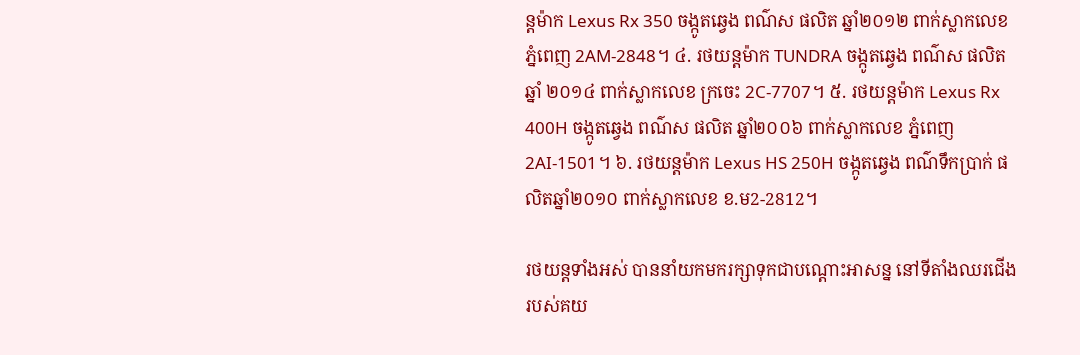ន្តម៉ាក Lexus Rx 350 ចង្កូតឆ្វេង ពណ៌ស ផលិត ឆ្នាំ២០១២ ពាក់ស្លាកលេខ ភ្នំពេញ 2AM-2848។ ៤. រថយន្តម៉ាក TUNDRA ចង្កូតឆ្វេង ពណ៌ស ផលិតឆ្នាំ ២០១៤ ពាក់ស្លាកលេខ ក្រចេះ 2C-7707។ ៥. រថយន្តម៉ាក Lexus Rx 400H ចង្កូតឆ្វេង ពណ៌ស ផលិត ឆ្នាំ២០០៦ ពាក់ស្លាកលេខ ភ្នំពេញ 2AI-1501។ ៦. រថយន្តម៉ាក Lexus HS 250H ចង្កូតឆ្វេង ពណ៌ទឹកប្រាក់ ផលិតឆ្នាំ២០១០ ពាក់ស្លាកលេខ ខ.ម2-2812។

រថយន្តទាំងអស់ បាននាំយកមករក្សាទុកជាបណ្តោះអាសន្ន នៅទីតាំងឈរជើង របស់គយ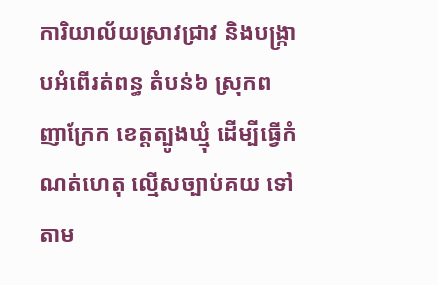ការិយាល័យស្រាវជ្រាវ និងបង្ក្រាបអំពើរត់ពន្ធ តំបន់៦ ស្រុកពញាក្រែក ខេត្តត្បូងឃ្មុំ ដើម្បីធ្វើកំណត់ហេតុ ល្មើសច្បាប់គយ ទៅតាម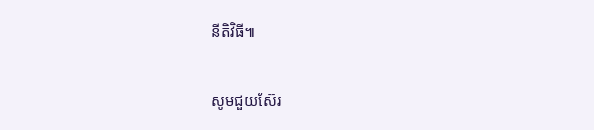នីតិវិធី៕

សូមជួយស៊ែរ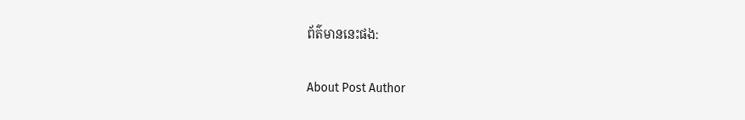ព័ត៌មាននេះផង:

About Post Author